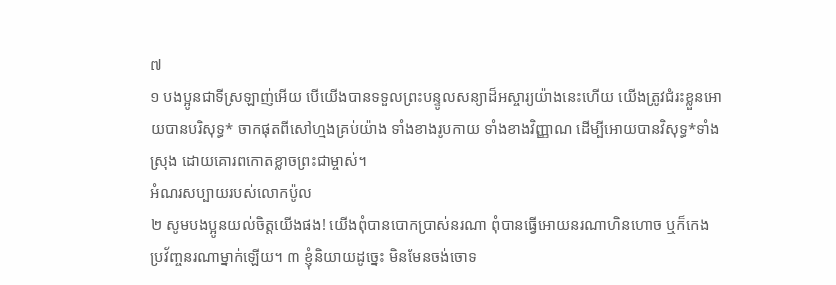៧
១ បងប្អូនជាទីស្រឡាញ់អើយ បើយើងបានទទួលព្រះបន្ទូលសន្យាដ៏អស្ចារ្យយ៉ាងនេះហើយ យើងត្រូវជំរះខ្លួនអោយបានបរិសុទ្ធ* ចាកផុតពីសៅហ្មងគ្រប់យ៉ាង ទាំងខាងរូបកាយ ទាំងខាងវិញ្ញាណ ដើម្បីអោយបានវិសុទ្ធ*ទាំងស្រុង ដោយគោរពកោតខ្លាចព្រះជាម្ចាស់។
អំណរសប្បាយរបស់លោកប៉ូល
២ សូមបងប្អូនយល់ចិត្តយើងផង! យើងពុំបានបោកប្រាស់នរណា ពុំបានធ្វើអោយនរណាហិនហោច ឬក៏កេងប្រវ័ញ្ចនរណាម្នាក់ឡើយ។ ៣ ខ្ញុំនិយាយដូច្នេះ មិនមែនចង់ចោទ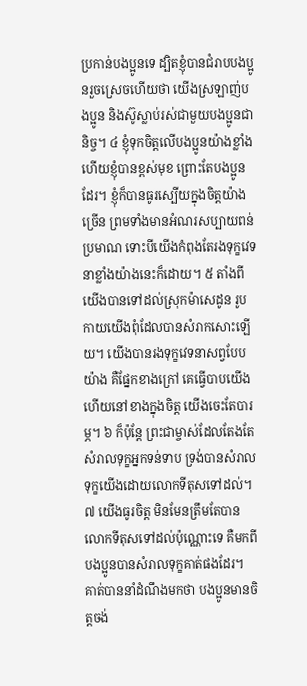ប្រកាន់បងប្អូនទេ ដ្បិតខ្ញុំបានជំរាបបងប្អូនរួចស្រេចហើយថា យើងស្រឡាញ់បងប្អូន និងស៊ូស្លាប់រស់ជាមួយបងប្អូនជានិច្ច។ ៤ ខ្ញុំទុកចិត្តលើបងប្អូនយ៉ាងខ្លាំង ហើយខ្ញុំបានខ្ពស់មុខ ព្រោះតែបងប្អូនដែរ។ ខ្ញុំក៏បានធូរស្បើយក្នុងចិត្តយ៉ាងច្រើន ព្រមទាំងមានអំណរសប្បាយពន់ប្រមាណ ទោះបីយើងកំពុងតែរងទុក្ខវេទនាខ្លាំងយ៉ាងនេះក៏ដោយ។ ៥ តាំងពីយើងបានទៅដល់ស្រុកម៉ាសេដូន រូបកាយយើងពុំដែលបានសំរាកសោះឡើយ។ យើងបានរងទុក្ខវេទនាសព្វបែបយ៉ាង គឺផ្នែកខាងក្រៅ គេធ្វើបាបយើង ហើយនៅខាងក្នុងចិត្ត យើងចេះតែបារម្ភ។ ៦ ក៏ប៉ុន្តែ ព្រះជាម្ចាស់ដែលតែងតែសំរាលទុក្ខអ្នកទន់ទាប ទ្រង់បានសំរាលទុក្ខយើងដោយលោកទីតុសទៅដល់។ ៧ យើងធូរចិត្ត មិនមែនត្រឹមតែបានលោកទីតុសទៅដល់ប៉ុណ្ណោះទេ គឺមកពីបងប្អូនបានសំរាលទុក្ខគាត់ផងដែរ។ គាត់បាននាំដំណឹងមកថា បងប្អូនមានចិត្តចង់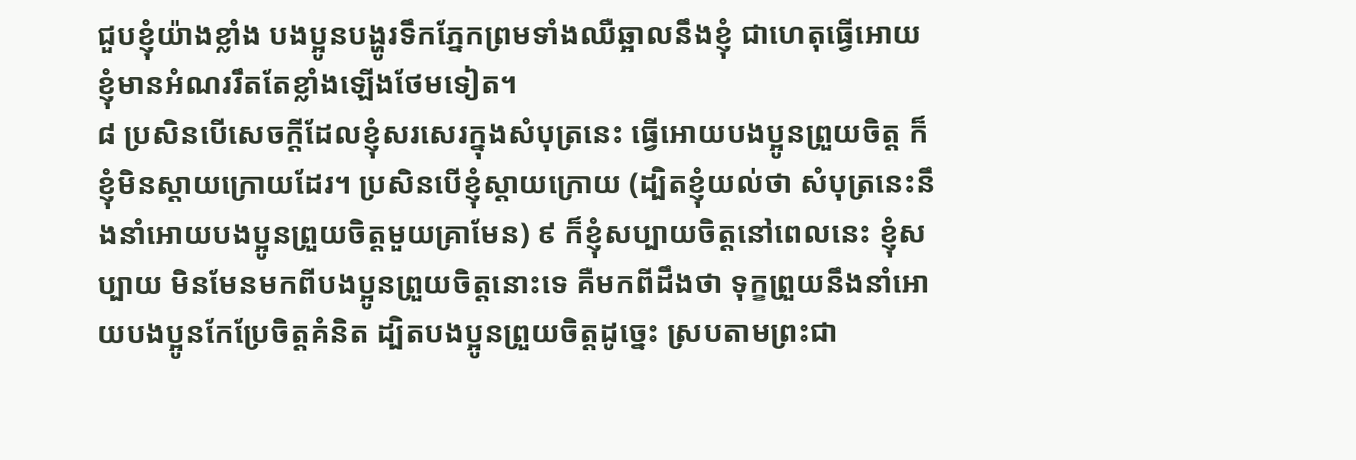ជួបខ្ញុំយ៉ាងខ្លាំង បងប្អូនបង្ហូរទឹកភ្នែកព្រមទាំងឈឺឆ្អាលនឹងខ្ញុំ ជាហេតុធ្វើអោយខ្ញុំមានអំណររឹតតែខ្លាំងឡើងថែមទៀត។
៨ ប្រសិនបើសេចក្ដីដែលខ្ញុំសរសេរក្នុងសំបុត្រនេះ ធ្វើអោយបងប្អូនព្រួយចិត្ត ក៏ខ្ញុំមិនស្ដាយក្រោយដែរ។ ប្រសិនបើខ្ញុំស្ដាយក្រោយ (ដ្បិតខ្ញុំយល់ថា សំបុត្រនេះនឹងនាំអោយបងប្អូនព្រួយចិត្តមួយគ្រាមែន) ៩ ក៏ខ្ញុំសប្បាយចិត្តនៅពេលនេះ ខ្ញុំសប្បាយ មិនមែនមកពីបងប្អូនព្រួយចិត្តនោះទេ គឺមកពីដឹងថា ទុក្ខព្រួយនឹងនាំអោយបងប្អូនកែប្រែចិត្តគំនិត ដ្បិតបងប្អូនព្រួយចិត្តដូច្នេះ ស្របតាមព្រះជា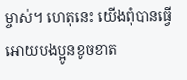ម្ចាស់។ ហេតុនេះ យើងពុំបានធ្វើអោយបងប្អូនខូចខាត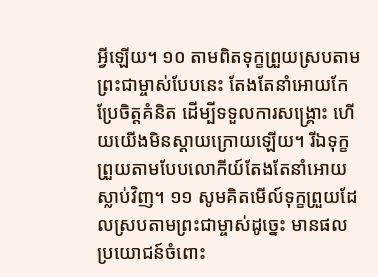អ្វីឡើយ។ ១០ តាមពិតទុក្ខព្រួយស្របតាមព្រះជាម្ចាស់បែបនេះ តែងតែនាំអោយកែប្រែចិត្តគំនិត ដើម្បីទទួលការសង្គ្រោះ ហើយយើងមិនស្ដាយក្រោយឡើយ។ រីឯទុក្ខព្រួយតាមបែបលោកីយ៍តែងតែនាំអោយស្លាប់វិញ។ ១១ សូមគិតមើល៍ទុក្ខព្រួយដែលស្របតាមព្រះជាម្ចាស់ដូច្នេះ មានផលប្រយោជន៍ចំពោះ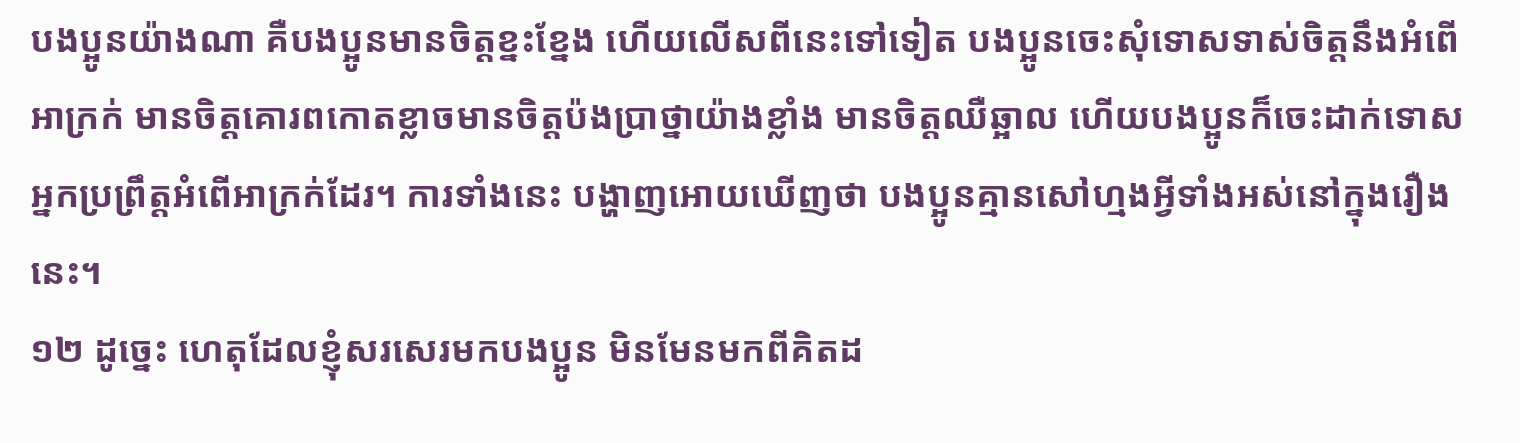បងប្អូនយ៉ាងណា គឺបងប្អូនមានចិត្តខ្នះខ្នែង ហើយលើសពីនេះទៅទៀត បងប្អូនចេះសុំទោសទាស់ចិត្តនឹងអំពើអាក្រក់ មានចិត្តគោរពកោតខ្លាចមានចិត្តប៉ងប្រាថ្នាយ៉ាងខ្លាំង មានចិត្តឈឺឆ្អាល ហើយបងប្អូនក៏ចេះដាក់ទោសអ្នកប្រព្រឹត្តអំពើអាក្រក់ដែរ។ ការទាំងនេះ បង្ហាញអោយឃើញថា បងប្អូនគ្មានសៅហ្មងអ្វីទាំងអស់នៅក្នុងរឿងនេះ។
១២ ដូច្នេះ ហេតុដែលខ្ញុំសរសេរមកបងប្អូន មិនមែនមកពីគិតដ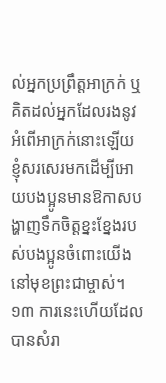ល់អ្នកប្រព្រឹត្តអាក្រក់ ឬគិតដល់អ្នកដែលរងនូវអំពើអាក្រក់នោះឡើយ ខ្ញុំសរសេរមកដើម្បីអោយបងប្អូនមានឱកាសបង្ហាញទឹកចិត្តខ្នះខ្នែងរបស់បងប្អូនចំពោះយើង នៅមុខព្រះជាម្ចាស់។ ១៣ ការនេះហើយដែលបានសំរា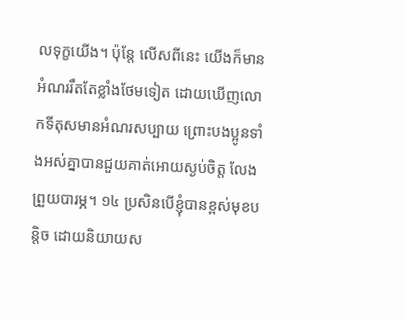លទុក្ខយើង។ ប៉ុន្តែ លើសពីនេះ យើងក៏មានអំណររឹតតែខ្លាំងថែមទៀត ដោយឃើញលោកទីតុសមានអំណរសប្បាយ ព្រោះបងប្អូនទាំងអស់គ្នាបានជួយគាត់អោយស្ងប់ចិត្ត លែងព្រួយបារម្ភ។ ១៤ ប្រសិនបើខ្ញុំបានខ្ពស់មុខបន្តិច ដោយនិយាយស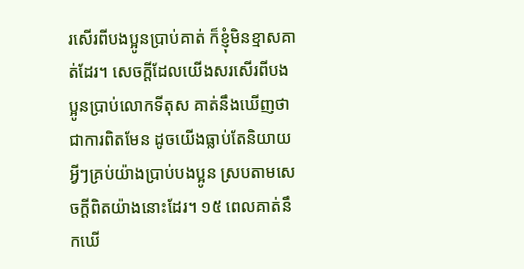រសើរពីបងប្អូនប្រាប់គាត់ ក៏ខ្ញុំមិនខ្មាសគាត់ដែរ។ សេចក្ដីដែលយើងសរសើរពីបងប្អូនប្រាប់លោកទីតុស គាត់នឹងឃើញថាជាការពិតមែន ដូចយើងធ្លាប់តែនិយាយអ្វីៗគ្រប់យ៉ាងប្រាប់បងប្អូន ស្របតាមសេចក្ដីពិតយ៉ាងនោះដែរ។ ១៥ ពេលគាត់នឹកឃើ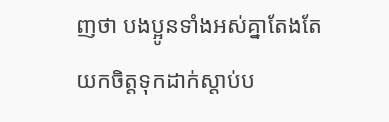ញថា បងប្អូនទាំងអស់គ្នាតែងតែយកចិត្តទុកដាក់ស្ដាប់ប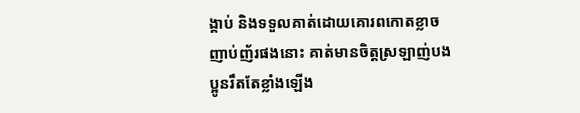ង្គាប់ និងទទួលគាត់ដោយគោរពកោតខ្លាចញាប់ញ័រផងនោះ គាត់មានចិត្តស្រឡាញ់បងប្អូនរឹតតែខ្លាំងឡើង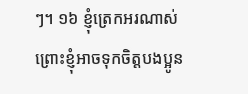ៗ។ ១៦ ខ្ញុំត្រេកអរណាស់ ព្រោះខ្ញុំអាចទុកចិត្តបងប្អូន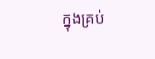ក្នុងគ្រប់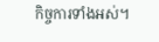កិច្ចការទាំងអស់។